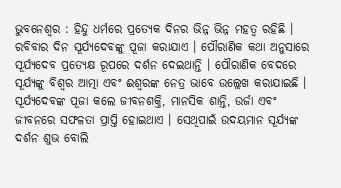ଭୁବନେଶ୍ୱର : ହିନ୍ଦୁ ଧର୍ମରେ ପ୍ରତ୍ୟେକ ଦିନର ଭିନ୍ନ ଭିନ୍ନ ମହତ୍ୱ ରହିଛି । ରବିବାର ଦିନ ସୂର୍ଯ୍ୟଦେବଙ୍କୁ ପୂଜା କରାଯାଏ । ପୌରାଣିକ କଥା ଅନୁସାରେ ସୂର୍ଯ୍ୟଦେବ ପ୍ରତ୍ୟେକ୍ଷ ରୂପରେ ଦର୍ଶନ ଦେଇଥାନ୍ତି । ପୌରାଣିକ ବେଦରେ ସୂର୍ଯ୍ୟଙ୍କୁ ବିଶ୍ୱର ଆତ୍ମା ଏବଂ ଈଶ୍ୱରଙ୍କ ନେତ୍ର ଭାବେ ଉଲ୍ଲେଖ କରାଯାଇଛି । ସୂର୍ଯ୍ୟଦେବଙ୍କ ପୂଜା କଲେ ଜୀବନଶକ୍ତି, ମାନସିକ ଶାନ୍ତି, ଉର୍ଜା ଏବଂ ଜୀବନରେ ସଫଳତା ପ୍ରାପ୍ତି ହୋଇଥାଏ । ସେଥିପାଇଁ ଉଦୟମାନ ସୂର୍ଯ୍ୟଙ୍କ ଦର୍ଶନ ଶୁଭ ବୋଲି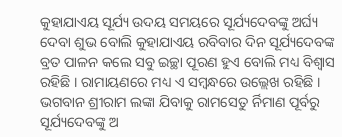କୁହାଯାଏୟ ସୂର୍ଯ୍ୟ ଉଦୟ ସମୟରେ ସୂର୍ଯ୍ୟଦେବଙ୍କୁ ଅର୍ଘ୍ୟ ଦେବା ଶୁଭ ବୋଲି କୁହାଯାଏୟ ରବିବାର ଦିନ ସୂର୍ଯ୍ୟଦେବଙ୍କ ବ୍ରତ ପାଳନ କଲେ ସବୁ ଇଚ୍ଛା ପୂରଣ ହୁଏ ବୋଲି ମଧ୍ୟ ବିଶ୍ୱାସ ରହିଛି । ରାମାୟଣରେ ମଧ୍ୟ ଏ ସମ୍ବନ୍ଧରେ ଉଲ୍ଲେଖ ରହିଛି ।
ଭଗବାନ ଶ୍ରୀରାମ ଲଙ୍କା ଯିବାକୁ ରାମସେତୁ ର୍ନିମାଣ ପୂର୍ବରୁ ସୂର୍ଯ୍ୟଦେବଙ୍କୁ ଅ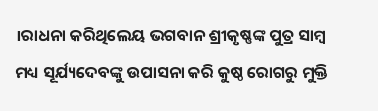।ରାଧନା କରିଥିଲେୟ ଭଗବାନ ଶ୍ରୀକୃଷ୍ଣଙ୍କ ପୁତ୍ର ସାମ୍ବ ମଧ୍ୟ ସୂର୍ଯ୍ୟଦେବଙ୍କୁ ଉପାସନା କରି କୁଷ୍ଠ ରୋଗରୁ ମୁକ୍ତି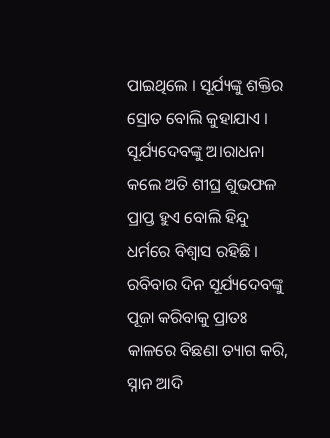ପାଇଥିଲେ । ସୂର୍ଯ୍ୟଙ୍କୁ ଶକ୍ତିର ସ୍ରୋତ ବୋଲି କୁହାଯାଏ । ସୂର୍ଯ୍ୟଦେବଙ୍କୁ ଅ।ରାଧନା କଲେ ଅତି ଶୀଘ୍ର ଶୁଭଫଳ ପ୍ରାପ୍ତ ହୁଏ ବୋଲି ହିନ୍ଦୁ ଧର୍ମରେ ବିଶ୍ୱାସ ରହିଛି । ରବିବାର ଦିନ ସୂର୍ଯ୍ୟଦେବଙ୍କୁ ପୂଜା କରିବାକୁ ପ୍ରାତଃ କାଳରେ ବିଛଣା ତ୍ୟାଗ କରି, ସ୍ନାନ ଆଦି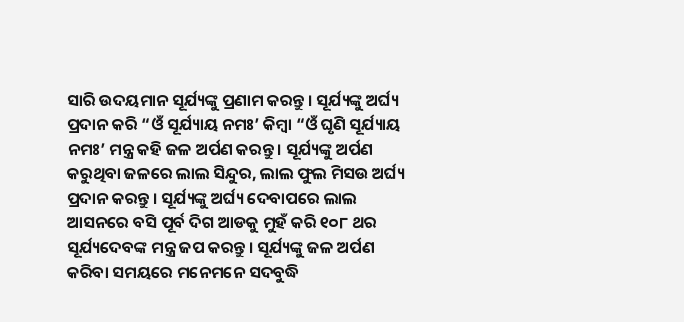ସାରି ଉଦୟମାନ ସୂର୍ଯ୍ୟଙ୍କୁ ପ୍ରଣାମ କରନ୍ତୁ । ସୂର୍ଯ୍ୟଙ୍କୁ ଅର୍ଘ୍ୟ ପ୍ରଦାନ କରି “ଓଁ ସୂର୍ଯ୍ୟାୟ ନମଃ’ କିମ୍ବା “ଓଁ ଘୃଣି ସୂର୍ଯ୍ୟାୟ ନମଃ’ ମନ୍ତ୍ର କହି ଜଳ ଅର୍ପଣ କରନ୍ତୁ । ସୂର୍ଯ୍ୟଙ୍କୁ ଅର୍ପଣ କରୁଥିବା ଜଳରେ ଲାଲ ସିନ୍ଦୁର, ଲାଲ ଫୁଲ ମିସଉ ଅର୍ଘ୍ୟ ପ୍ରଦାନ କରନ୍ତୁ । ସୂର୍ଯ୍ୟଙ୍କୁ ଅର୍ଘ୍ୟ ଦେବାପରେ ଲାଲ ଆସନରେ ବସି ପୂର୍ବ ଦିଗ ଆଡକୁ ମୁହଁ କରି ୧୦୮ ଥର ସୂର୍ଯ୍ୟଦେବଙ୍କ ମନ୍ତ୍ର ଜପ କରନ୍ତୁ । ସୂର୍ଯ୍ୟଙ୍କୁ ଜଳ ଅର୍ପଣ କରିବା ସମୟରେ ମନେମନେ ସଦବୁଦ୍ଧି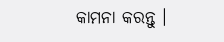କାମନା କରନ୍ତୁ ।